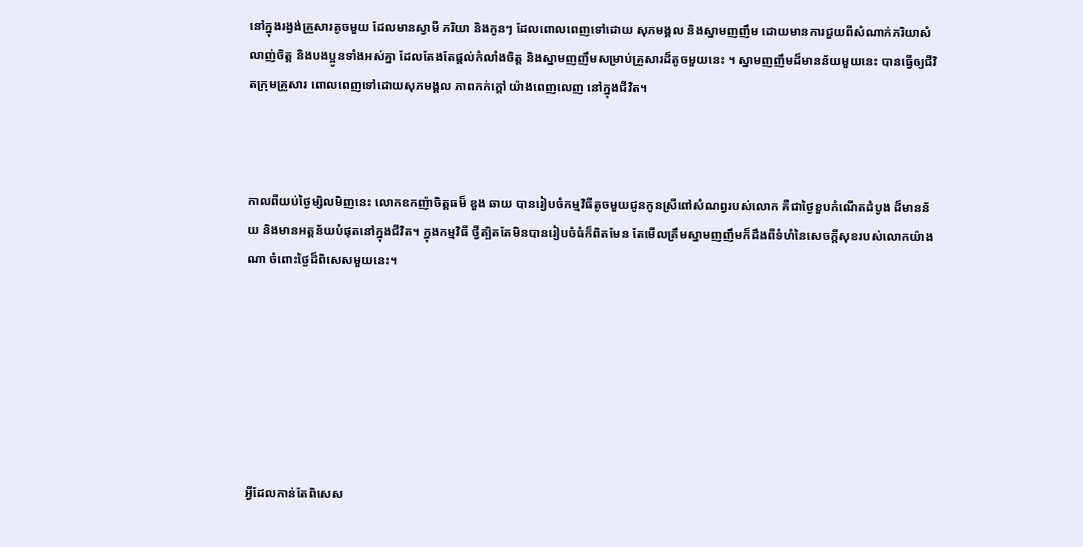នៅក្នុងរង្វង់គ្រួសារតូចមួយ ដែលមានស្វាមី ភរិយា និងកូនៗ ដែលពោលពេញទៅដោយ សុភមង្គល និងស្នាមញញឹម ដោយមានការជួយពីសំណាក់ភរិយាសំលាញ់ចិត្ត និងបងប្អូនទាំងអស់គ្នា ដែលតែងតែផ្តល់កំលាំងចិត្ត និងស្នាមញញឹមសម្រាប់គ្រួសារដ៏តូចមួយនេះ ។ ស្នាមញញឹមដ៏មានន័យមួយនេះ បានធ្វើឲ្យជីវិតក្រុមគ្រួសារ ពោលពេញទៅដោយសុភមង្គល ភាពកក់ក្តៅ យ៉ាងពេញលេញ នៅក្នុងជីវិត។



កាលពីយប់ថ្ងៃម្សិលមិញនេះ លោកឧកញ៉ាចិត្តធម៏ ឌួង ឆាយ បានរៀបចំកម្មវិធីតូចមួយជូនកូនស្រីពៅសំណព្វរបស់លោក គឺជាថ្ងៃខួបកំណើតដំបូង ដ៏មានន័យ និងមានអត្តន័យបំផុតនៅក្នុងជីវិត។ ក្នុងកម្មវិធី ថ្វីត្បិតតែមិនបានរៀបចំធំក៏ពិតមែន តែមើលត្រឹមស្នាមញញឹមក៏ដឹងពីទំហំនៃសេចក្តីសុខរបស់លោកយ៉ាងណា ចំពោះថ្ងៃដ៏ពិសេសមួយនេះ។







អ្វីដែលកាន់តែពិសេស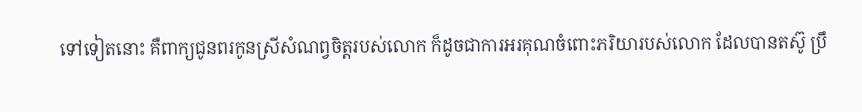ទៅទៀតនោះ គឺពាក្យជូនពរកូនស្រីសំណព្វចិត្តរបស់លោក ក៏ដូចជាការអរគុណចំពោះភរិយារបស់លោក ដែលបានតស៊ូ ប្រឹ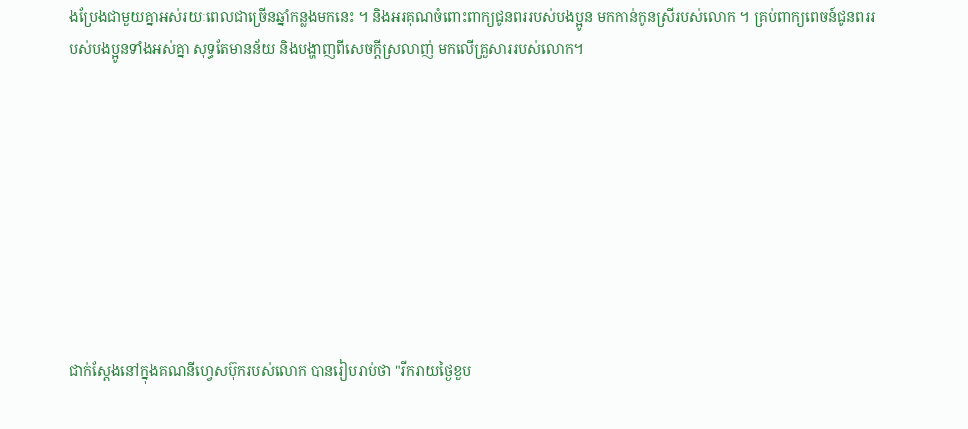ងប្រែងជាមួយគ្នាអស់រយៈពេលជាច្រើនឆ្នាំកន្លងមកនេះ ។ និងអរគុណចំពោះពាក្យជូនពររបស់បងប្អូន មកកាន់កូនស្រីរបស់លោក ។ គ្រប់ពាក្យពេចន៍ជូនពររបស់បងប្អូនទាំងអស់គ្នា សុទ្ធតែមានន័យ និងបង្ហាញពីសេចក្តីស្រលាញ់ មកលើគ្រួសាររបស់លោក។









ជាក់ស្តែងនៅក្នុងគណនីហ្វេសប៊ុករបស់លោក បានរៀបរាប់ថា "រីករាយថ្ងៃខួប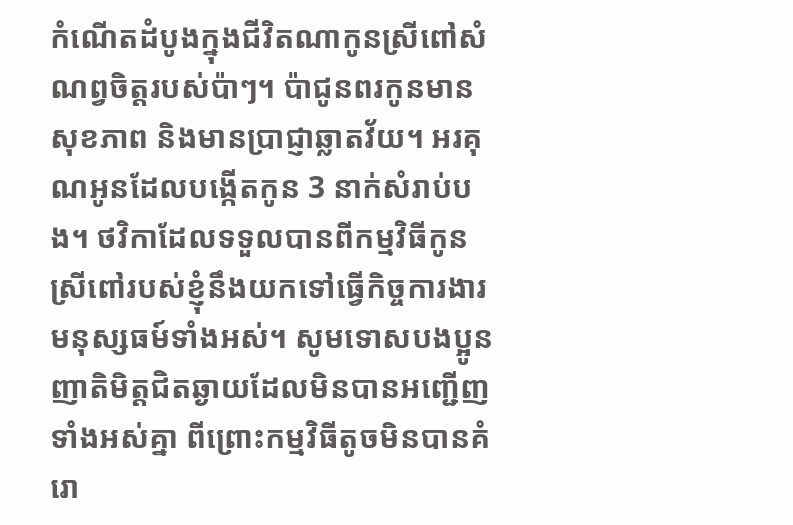កំណើតដំបូងក្នុងជីវិតណាកូនស្រីពៅសំណព្វចិត្តរបស់ប៉ាៗ។ ប៉ាជូនពរកូនមានសុខភាព និងមានប្រាជ្ញាឆ្លាតវ័យ។ អរគុណអូនដែលបង្កើតកូន 3 នាក់សំរាប់បង។ ថវិកាដែលទទួលបានពីកម្មវិធីកូនស្រីពៅរបស់ខ្ញុំនឹងយកទៅធ្វើកិច្ចការងារមនុស្សធម៍ទាំងអស់។ សូមទោសបងប្អូនញាតិមិត្តជិតឆ្ងាយដែលមិនបានអញ្ជើញទាំងអស់គ្នា ពីព្រោះកម្មវិធីតូចមិនបានគំរោ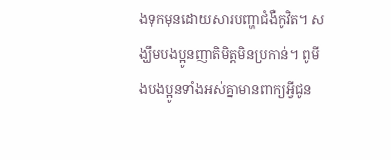ងទុកមុនដោយសារបញ្ហាជំងឺកូវិត។ សង្ឃឹមបងប្អូនញាតិមិត្តមិនប្រកាន់។ ពូមីងបងប្អូនទាំងអស់គ្នាមានពាក្យអ្វីជូន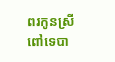ពរកូនស្រីពៅទេបា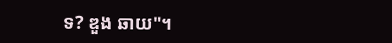ទ? ឌួង ឆាយ"។